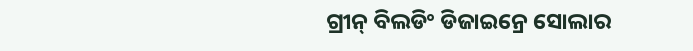ଗ୍ରୀନ୍ ବିଲଡିଂ ଡିଜାଇନ୍ରେ ସୋଲାର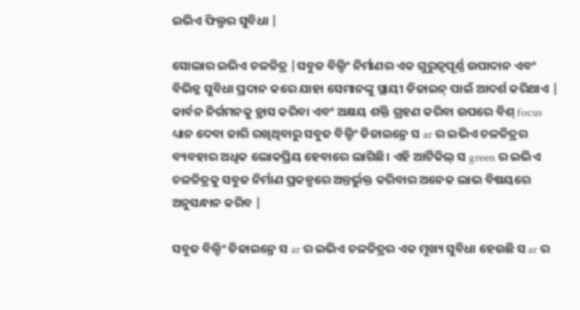ଇଭିଏ ଫିଲ୍ମର ସୁବିଧା |

ସୋଲାର ଇଭିଏ ଚଳଚ୍ଚିତ୍ର |ସବୁଜ ବିଲ୍ଡିଂ ନିର୍ମାଣର ଏକ ଗୁରୁତ୍ୱପୂର୍ଣ୍ଣ ଉପାଦାନ ଏବଂ ବିଭିନ୍ନ ସୁବିଧା ପ୍ରଦାନ କରେ ଯାହା ସେମାନଙ୍କୁ ସ୍ଥାୟୀ ଡିଜାଇନ୍ ପାଇଁ ଆଦର୍ଶ କରିଥାଏ | କାର୍ବନ ନିର୍ଗମନକୁ ହ୍ରାସ କରିବା ଏବଂ ଅକ୍ଷୟ ଶକ୍ତି ଗ୍ରହଣ କରିବା ଉପରେ ବିଶ୍ focus ଧ୍ୟାନ ଦେବା ଜାରି ରଖିଥିବାରୁ ସବୁଜ ବିଲ୍ଡିଂ ଡିଜାଇନ୍ରେ ସ ar ର ଇଭିଏ ଚଳଚ୍ଚିତ୍ରର ବ୍ୟବହାର ଅଧିକ ଲୋକପ୍ରିୟ ହେବାରେ ଲାଗିଛି। ଏହି ଆର୍ଟିକିଲ୍ ସ green ର ଇଭିଏ ଚଳଚ୍ଚିତ୍ରକୁ ସବୁଜ ନିର୍ମାଣ ପ୍ରକଳ୍ପରେ ଅନ୍ତର୍ଭୁକ୍ତ କରିବାର ଅନେକ ଲାଭ ବିଷୟରେ ଅନୁସନ୍ଧାନ କରିବ |

ସବୁଜ ବିଲ୍ଡିଂ ଡିଜାଇନ୍ରେ ସ ar ର ଇଭିଏ ଚଳଚ୍ଚିତ୍ରର ଏକ ମୁଖ୍ୟ ସୁବିଧା ହେଉଛି ସ ar ର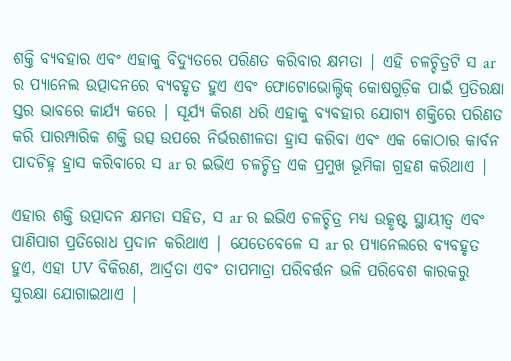ଶକ୍ତି ବ୍ୟବହାର ଏବଂ ଏହାକୁ ବିଦ୍ୟୁତରେ ପରିଣତ କରିବାର କ୍ଷମତା | ଏହି ଚଳଚ୍ଚିତ୍ରଟି ସ ar ର ପ୍ୟାନେଲ ଉତ୍ପାଦନରେ ବ୍ୟବହୃତ ହୁଏ ଏବଂ ଫୋଟୋଭୋଲ୍ଟିକ୍ କୋଷଗୁଡ଼ିକ ପାଇଁ ପ୍ରତିରକ୍ଷା ସ୍ତର ଭାବରେ କାର୍ଯ୍ୟ କରେ | ସୂର୍ଯ୍ୟ କିରଣ ଧରି ଏହାକୁ ବ୍ୟବହାର ଯୋଗ୍ୟ ଶକ୍ତିରେ ପରିଣତ କରି ପାରମ୍ପାରିକ ଶକ୍ତି ଉତ୍ସ ଉପରେ ନିର୍ଭରଶୀଳତା ହ୍ରାସ କରିବା ଏବଂ ଏକ କୋଠାର କାର୍ବନ ପାଦଚିହ୍ନ ହ୍ରାସ କରିବାରେ ସ ar ର ଇଭିଏ ଚଳଚ୍ଚିତ୍ର ଏକ ପ୍ରମୁଖ ଭୂମିକା ଗ୍ରହଣ କରିଥାଏ |

ଏହାର ଶକ୍ତି ଉତ୍ପାଦନ କ୍ଷମତା ସହିତ, ସ ar ର ଇଭିଏ ଚଳଚ୍ଚିତ୍ର ମଧ୍ୟ ଉତ୍କୃଷ୍ଟ ସ୍ଥାୟୀତ୍ୱ ଏବଂ ପାଣିପାଗ ପ୍ରତିରୋଧ ପ୍ରଦାନ କରିଥାଏ | ଯେତେବେଳେ ସ ar ର ପ୍ୟାନେଲରେ ବ୍ୟବହୃତ ହୁଏ, ଏହା UV ବିକିରଣ, ଆର୍ଦ୍ରତା ଏବଂ ତାପମାତ୍ରା ପରିବର୍ତ୍ତନ ଭଳି ପରିବେଶ କାରକରୁ ସୁରକ୍ଷା ଯୋଗାଇଥାଏ |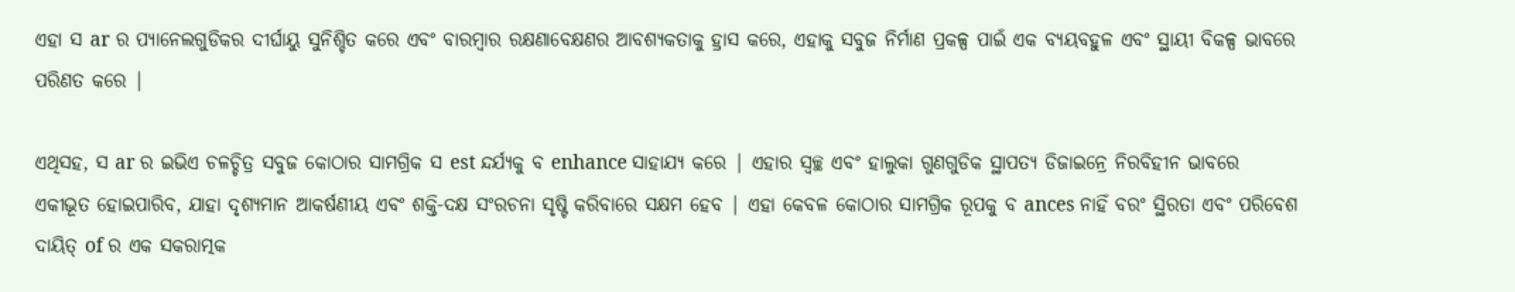ଏହା ସ ar ର ପ୍ୟାନେଲଗୁଡିକର ଦୀର୍ଘାୟୁ ସୁନିଶ୍ଚିତ କରେ ଏବଂ ବାରମ୍ବାର ରକ୍ଷଣାବେକ୍ଷଣର ଆବଶ୍ୟକତାକୁ ହ୍ରାସ କରେ, ଏହାକୁ ସବୁଜ ନିର୍ମାଣ ପ୍ରକଳ୍ପ ପାଇଁ ଏକ ବ୍ୟୟବହୁଳ ଏବଂ ସ୍ଥାୟୀ ବିକଳ୍ପ ଭାବରେ ପରିଣତ କରେ |

ଏଥିସହ, ସ ar ର ଇଭିଏ ଚଳଚ୍ଚିତ୍ର ସବୁଜ କୋଠାର ସାମଗ୍ରିକ ସ est ନ୍ଦର୍ଯ୍ୟକୁ ବ enhance ସାହାଯ୍ୟ କରେ | ଏହାର ସ୍ୱଚ୍ଛ ଏବଂ ହାଲୁକା ଗୁଣଗୁଡିକ ସ୍ଥାପତ୍ୟ ଡିଜାଇନ୍ରେ ନିରବିହୀନ ଭାବରେ ଏକୀଭୂତ ହୋଇପାରିବ, ଯାହା ଦୃଶ୍ୟମାନ ଆକର୍ଷଣୀୟ ଏବଂ ଶକ୍ତି-ଦକ୍ଷ ସଂରଚନା ସୃଷ୍ଟି କରିବାରେ ସକ୍ଷମ ହେବ | ଏହା କେବଳ କୋଠାର ସାମଗ୍ରିକ ରୂପକୁ ବ ances ନାହିଁ ବରଂ ସ୍ଥିରତା ଏବଂ ପରିବେଶ ଦାୟିତ୍ of ର ଏକ ସକରାତ୍ମକ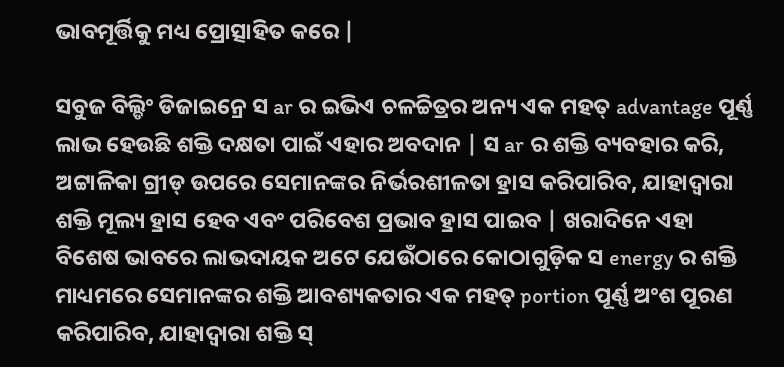ଭାବମୂର୍ତ୍ତିକୁ ମଧ୍ୟ ପ୍ରୋତ୍ସାହିତ କରେ |

ସବୁଜ ବିଲ୍ଡିଂ ଡିଜାଇନ୍ରେ ସ ar ର ଇଭିଏ ଚଳଚ୍ଚିତ୍ରର ଅନ୍ୟ ଏକ ମହତ୍ advantage ପୂର୍ଣ୍ଣ ଲାଭ ହେଉଛି ଶକ୍ତି ଦକ୍ଷତା ପାଇଁ ଏହାର ଅବଦାନ | ସ ar ର ଶକ୍ତି ବ୍ୟବହାର କରି, ଅଟ୍ଟାଳିକା ଗ୍ରୀଡ୍ ଉପରେ ସେମାନଙ୍କର ନିର୍ଭରଶୀଳତା ହ୍ରାସ କରିପାରିବ, ଯାହାଦ୍ୱାରା ଶକ୍ତି ମୂଲ୍ୟ ହ୍ରାସ ହେବ ଏବଂ ପରିବେଶ ପ୍ରଭାବ ହ୍ରାସ ପାଇବ | ଖରାଦିନେ ଏହା ବିଶେଷ ଭାବରେ ଲାଭଦାୟକ ଅଟେ ଯେଉଁଠାରେ କୋଠାଗୁଡ଼ିକ ସ energy ର ଶକ୍ତି ମାଧ୍ୟମରେ ସେମାନଙ୍କର ଶକ୍ତି ଆବଶ୍ୟକତାର ଏକ ମହତ୍ portion ପୂର୍ଣ୍ଣ ଅଂଶ ପୂରଣ କରିପାରିବ, ଯାହାଦ୍ୱାରା ଶକ୍ତି ସ୍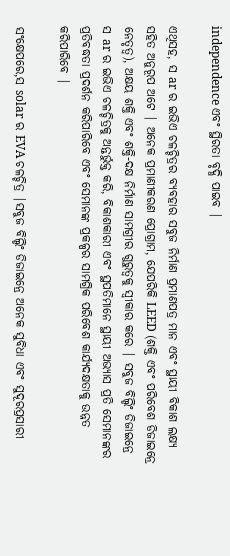independence ଏବଂ ସ୍ଥିରତା ବୃଦ୍ଧି ପାଇବ |

ଏଥିସହ, ସ ar ର ଇଭିଏ ଚଳଚ୍ଚିତ୍ରର ବ୍ୟବହାର ସବୁଜ ନିର୍ମାଣ ପ୍ରମାଣପତ୍ର ମାନ ଏବଂ ସ୍ଥାୟୀ ବିକାଶ ଲକ୍ଷ୍ୟ ସହିତ ଅନୁରୂପ ଅଟେ | ଅନେକ ପ୍ରମାଣୀକରଣ ପ୍ରୋଗ୍ରାମ, ଯେପରିକି LEED (ଶକ୍ତି ଏବଂ ପରିବେଶ ଡିଜାଇନ୍ରେ ନେତୃତ୍ୱ), ଅକ୍ଷୟ ଶକ୍ତି ଏବଂ ଶକ୍ତି-ଦକ୍ଷ ନିର୍ମାଣ ସାମଗ୍ରୀର ଗୁରୁତ୍ୱକୁ ସ୍ୱୀକାର କରେ | ସବୁଜ ବିଲ୍ଡିଂ ଡିଜାଇନ୍ରେ ସ ar ର ଇଭିଏ ଚଳଚ୍ଚିତ୍ରକୁ ଅନ୍ତର୍ଭୁକ୍ତ କରି, ବିକାଶକାରୀ ଏବଂ ସ୍ଥପତିମାନେ ସ୍ଥାୟୀ ଅଭ୍ୟାସ ପ୍ରତି ସେମାନଙ୍କର ପ୍ରତିବଦ୍ଧତା ପ୍ରଦର୍ଶନ କରିପାରିବେ ଏବଂ ସେମାନଙ୍କ ପ୍ରକଳ୍ପର ସାମଗ୍ରିକ ପରିବେଶ କାର୍ଯ୍ୟଦକ୍ଷତାକୁ ଉନ୍ନତ କରିପାରିବେ |

ସଂକ୍ଷେପରେ,ସ solar ର EVA ଚଳଚ୍ଚିତ୍ର |ସବୁଜ ବିଲ୍ଡିଂ ଡିଜାଇନ୍ରେ ଅନେକ ସୁବିଧା ଏବଂ ସୁଦୂରପ୍ରସାରୀ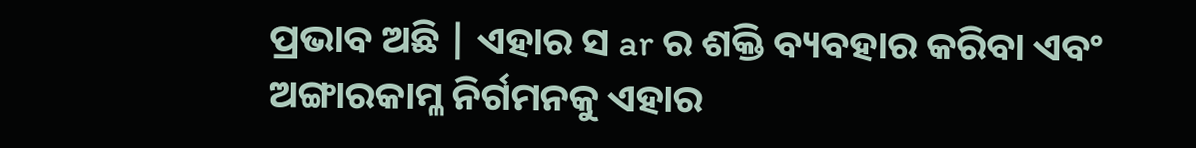ପ୍ରଭାବ ଅଛି | ଏହାର ସ ar ର ଶକ୍ତି ବ୍ୟବହାର କରିବା ଏବଂ ଅଙ୍ଗାରକାମ୍ଳ ନିର୍ଗମନକୁ ଏହାର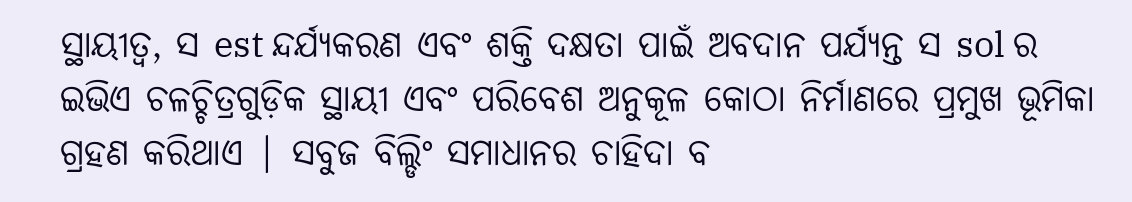ସ୍ଥାୟୀତ୍ୱ, ସ est ନ୍ଦର୍ଯ୍ୟକରଣ ଏବଂ ଶକ୍ତି ଦକ୍ଷତା ପାଇଁ ଅବଦାନ ପର୍ଯ୍ୟନ୍ତ ସ sol ର ଇଭିଏ ଚଳଚ୍ଚିତ୍ରଗୁଡ଼ିକ ସ୍ଥାୟୀ ଏବଂ ପରିବେଶ ଅନୁକୂଳ କୋଠା ନିର୍ମାଣରେ ପ୍ରମୁଖ ଭୂମିକା ଗ୍ରହଣ କରିଥାଏ | ସବୁଜ ବିଲ୍ଡିଂ ସମାଧାନର ଚାହିଦା ବ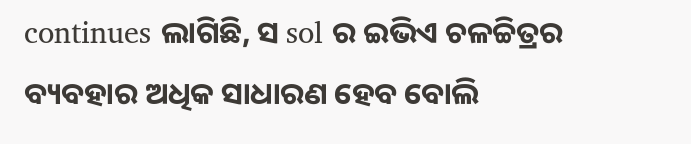continues ଲାଗିଛି, ସ sol ର ଇଭିଏ ଚଳଚ୍ଚିତ୍ରର ବ୍ୟବହାର ଅଧିକ ସାଧାରଣ ହେବ ବୋଲି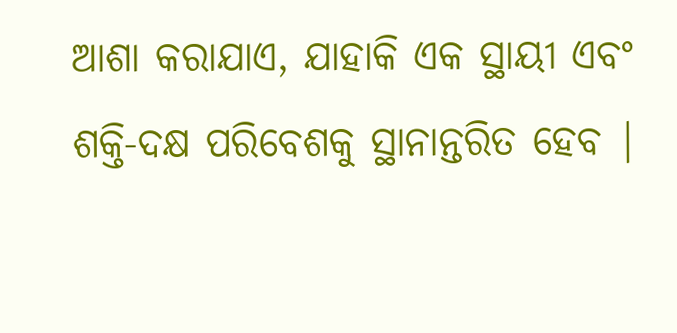ଆଶା କରାଯାଏ, ଯାହାକି ଏକ ସ୍ଥାୟୀ ଏବଂ ଶକ୍ତି-ଦକ୍ଷ ପରିବେଶକୁ ସ୍ଥାନାନ୍ତରିତ ହେବ |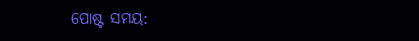ପୋଷ୍ଟ ସମୟ: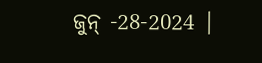ଜୁନ୍ -28-2024 |